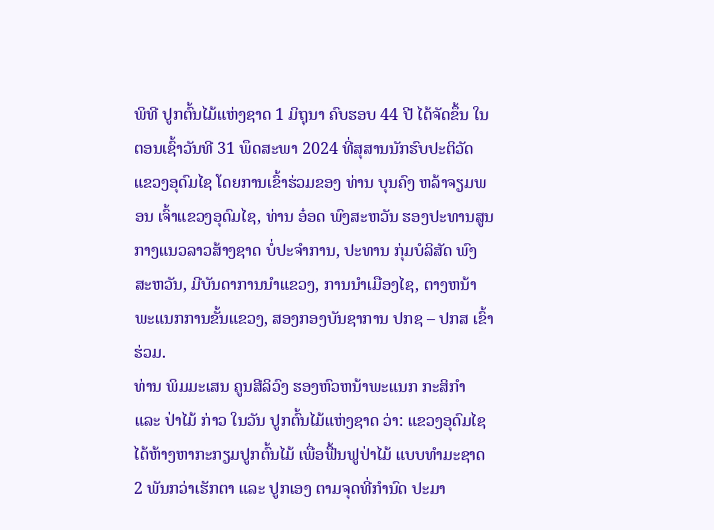ພິທີ ປູກຕົ້ນໄມ້ແຫ່ງຊາດ 1 ມິຖຸນາ ຄົບຮອບ 44 ປີ ໄດ້ຈັດຂຶ້ນ ໃນຕອນເຊົ້າວັນທີ 31 ພຶດສະພາ 2024 ທີ່ສຸສານນັກຮົບປະຕິວັດ ແຂວງອຸດົມໄຊ ໂດຍການເຂົ້າຮ່ວມຂອງ ທ່ານ ບຸນຄົງ ຫລ້າຈຽມພອນ ເຈົ້າແຂວງອຸດົມໄຊ, ທ່ານ ອ໋ອດ ພົງສະຫວັນ ຮອງປະທານສູນກາງແນວລາວສ້າງຊາດ ບໍ່ປະຈຳການ, ປະທານ ກຸ່ມບໍລິສັດ ພົງສະຫວັນ, ມີບັນດາການນຳແຂວງ, ການນຳເມືອງໄຊ, ຕາງຫນ້າພະແນກການຂັ້ນແຂວງ, ສອງກອງບັນຊາການ ປກຊ – ປກສ ເຂົ້າຮ່ວມ.
ທ່ານ ພິມມະເສນ ຄູນສີລິວົງ ຮອງຫົວຫນ້າພະແນກ ກະສິກໍາ ແລະ ປ່າໄມ້ ກ່າວ ໃນວັນ ປູກຕົ້ນໄມ້ແຫ່ງຊາດ ວ່າ: ແຂວງອຸດົມໄຊ ໄດ້ຫ້າງຫາກະກຽມປູກຕົ້ນໄມ້ ເພື່ອຟື້ນຟູປ່າໄມ້ ແບບທຳມະຊາດ 2 ພັນກວ່າເຮັກຕາ ແລະ ປູກເອງ ຕາມຈຸດທີ່ກຳນົດ ປະມາ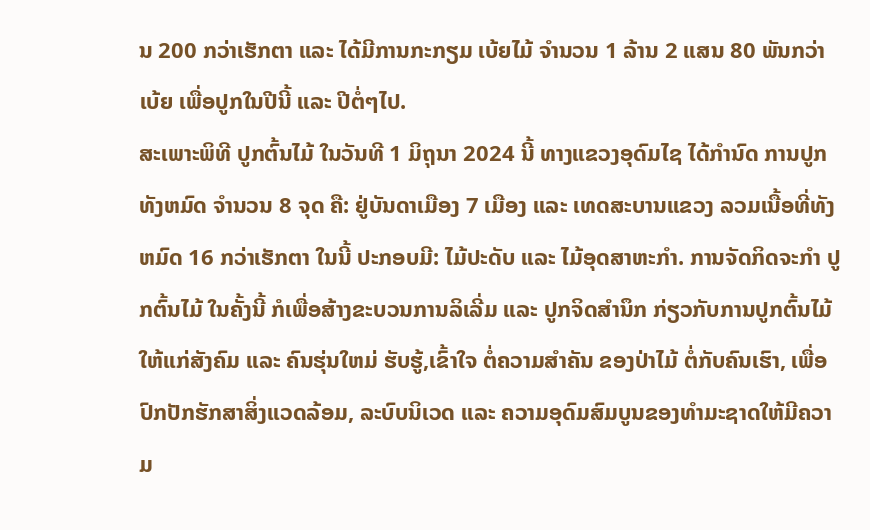ນ 200 ກວ່າເຮັກຕາ ແລະ ໄດ້ມີການກະກຽມ ເບ້ຍໄມ້ ຈຳນວນ 1 ລ້ານ 2 ແສນ 80 ພັນກວ່າເບ້ຍ ເພື່ອປູກໃນປີນີ້ ແລະ ປີຕໍ່ໆໄປ.
ສະເພາະພິທີ ປູກຕົ້ນໄມ້ ໃນວັນທີ 1 ມິຖຸນາ 2024 ນີ້ ທາງແຂວງອຸດົມໄຊ ໄດ້ກໍານົດ ການປູກທັງຫມົດ ຈໍານວນ 8 ຈຸດ ຄື: ຢູ່ບັນດາເມືອງ 7 ເມືອງ ແລະ ເທດສະບານແຂວງ ລວມເນື້ອທີ່ທັງຫມົດ 16 ກວ່າເຮັກຕາ ໃນນີ້ ປະກອບມີ: ໄມ້ປະດັບ ແລະ ໄມ້ອຸດສາຫະກຳ. ການຈັດກິດຈະກຳ ປູກຕົ້ນໄມ້ ໃນຄັ້ງນີ້ ກໍເພື່ອສ້າງຂະບວນການລິເລີ່ມ ແລະ ປູກຈິດສຳນຶກ ກ່ຽວກັບການປູກຕົ້ນໄມ້ ໃຫ້ແກ່ສັງຄົມ ແລະ ຄົນຮຸ່ນໃຫມ່ ຮັບຮູ້,ເຂົ້າໃຈ ຕໍ່ຄວາມສຳຄັນ ຂອງປ່າໄມ້ ຕໍ່ກັບຄົນເຮົາ, ເພື່ອປົກປັກຮັກສາສິ່ງແວດລ້ອມ, ລະບົບນິເວດ ແລະ ຄວາມອຸດົມສົມບູນຂອງທຳມະຊາດໃຫ້ມີຄວາມ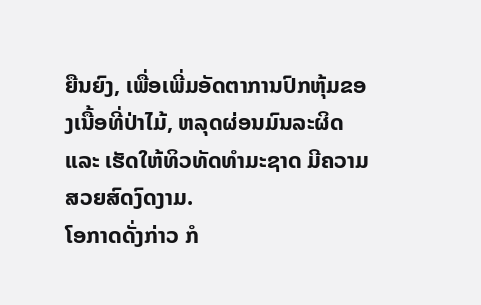ຍືນຍົງ, ເພື່ອເພີ່ມອັດຕາການປົກຫຸ້ມຂອງເນື້ອທີ່ປ່າໄມ້, ຫລຸດຜ່ອນມົນລະຜິດ ແລະ ເຮັດໃຫ້ທິວທັດທຳມະຊາດ ມີຄວາມສວຍສົດງົດງາມ.
ໂອກາດດັ່ງກ່າວ ກໍ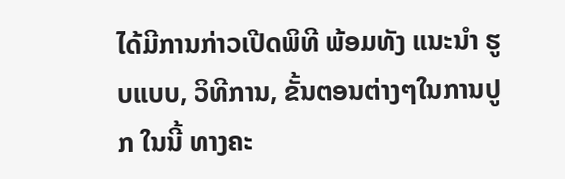ໄດ້ມີການກ່າວເປີດພິທີ ພ້ອມທັງ ແນະນໍາ ຮູບແບບ, ວິທີການ, ຂັ້ນຕອນຕ່າງໆໃນການປູກ ໃນນີ້ ທາງຄະ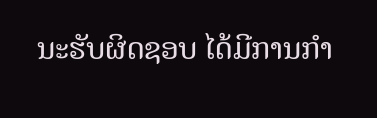ນະຮັບຜິດຊອບ ໄດ້ມີການກຳ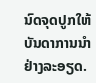ນົດຈຸດປູກໃຫ້ບັນດາການນຳ ຢ່າງລະອຽດ.